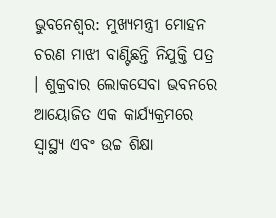ଭୁବନେଶ୍ୱର: ମୁଖ୍ୟମନ୍ତ୍ରୀ ମୋହନ ଚରଣ ମାଝୀ ବାଣ୍ଟିଛନ୍ତି ନିଯୁକ୍ତି ପତ୍ର । ଶୁକ୍ରବାର ଲୋକସେବା ଭବନରେ ଆୟୋଜିତ ଏକ କାର୍ଯ୍ୟକ୍ରମରେ ସ୍ବାସ୍ଥ୍ୟ ଏବଂ ଉଚ୍ଚ ଶିକ୍ଷା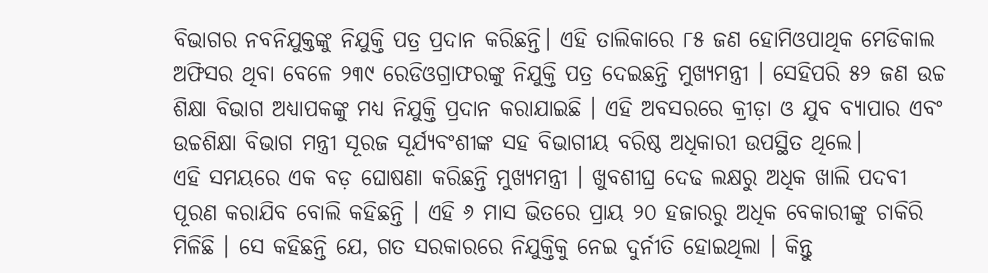ବିଭାଗର ନବନିଯୁକ୍ତଙ୍କୁ ନିଯୁକ୍ତି ପତ୍ର ପ୍ରଦାନ କରିଛନ୍ତି। ଏହି ତାଲିକାରେ ୮୫ ଜଣ ହୋମିଓପାଥିକ ମେଡିକାଲ ଅଫିସର ଥିବା ବେଳେ ୨୩୯ ରେଡିଓଗ୍ରାଫରଙ୍କୁ ନିଯୁକ୍ତି ପତ୍ର ଦେଇଛନ୍ତି ମୁଖ୍ୟମନ୍ତ୍ରୀ । ସେହିପରି ୫୨ ଜଣ ଉଚ୍ଚ ଶିକ୍ଷା ବିଭାଗ ଅଧ୍ୟାପକଙ୍କୁ ମଧ୍ୟ ନିଯୁକ୍ତି ପ୍ରଦାନ କରାଯାଇଛି । ଏହି ଅବସରରେ କ୍ରୀଡ଼ା ଓ ଯୁବ ବ୍ୟାପାର ଏବଂ ଉଚ୍ଚଶିକ୍ଷା ବିଭାଗ ମନ୍ତ୍ରୀ ସୂରଜ ସୂର୍ଯ୍ୟବଂଶୀଙ୍କ ସହ ବିଭାଗୀୟ ବରିଷ୍ଠ ଅଧିକାରୀ ଉପସ୍ଥିତ ଥିଲେ।
ଏହି ସମୟରେ ଏକ ବଡ଼ ଘୋଷଣା କରିଛନ୍ତି ମୁଖ୍ୟମନ୍ତ୍ରୀ । ଖୁବଶୀଘ୍ର ଦେଢ ଲକ୍ଷରୁ ଅଧିକ ଖାଲି ପଦବୀ ପୂରଣ କରାଯିବ ବୋଲି କହିଛନ୍ତି । ଏହି ୬ ମାସ ଭିତରେ ପ୍ରାୟ ୨୦ ହଜାରରୁ ଅଧିକ ବେକାରୀଙ୍କୁ ଚାକିରି ମିଳିଛି । ସେ କହିଛନ୍ତି ଯେ, ଗତ ସରକାରରେ ନିଯୁକ୍ତିକୁ ନେଇ ଦୁର୍ନୀତି ହୋଇଥିଲା । କିନ୍ତୁ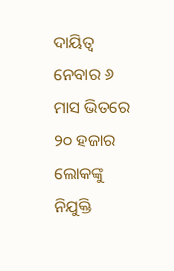ଦାୟିତ୍ୱ ନେବାର ୬ ମାସ ଭିତରେ ୨୦ ହଜାର ଲୋକଙ୍କୁ ନିଯୁକ୍ତି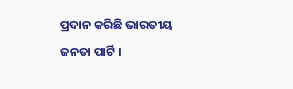ପ୍ରଦାନ କରିଛି ଭାରତୀୟ ଜନତା ପାର୍ଟି ।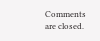Comments are closed.